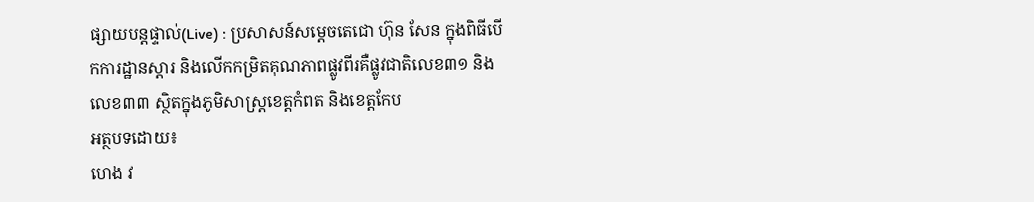ផ្សាយបន្តផ្ទាល់(Live) : ប្រសាសន៍សម្ដេចតេជោ ហ៊ុន សែន ក្នុងពិធីបើកការដ្ឋានស្តារ និងលើកកម្រិតគុណភាពផ្លូវពីរគឺផ្លូវជាតិលេខ៣១ និងលេខ៣៣ ស្ថិតក្នុងភូមិសាស្ត្រខេត្តកំពត និងខេត្តកែប
អត្ថបទដោយ៖
ហេង វ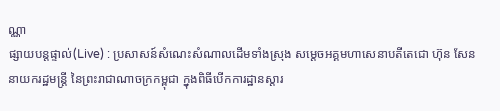ណ្ណា
ផ្សាយបន្តផ្ទាល់(Live) : ប្រសាសន៍សំណេះសំណាលដើមទាំងស្រុង សម្ដេចអគ្គមហាសេនាបតីតេជោ ហ៊ុន សែន នាយករដ្ឋមន្ត្រី នៃព្រះរាជាណាចក្រកម្ពុជា ក្នុងពិធីបើកការដ្ឋានស្តារ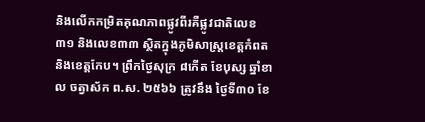និងលើកកម្រិតគុណភាពផ្លូវពីរគឺផ្លូវជាតិលេខ៣១ និងលេខ៣៣ ស្ថិតក្នុងភូមិសាស្ត្រខេត្តកំពត និងខេត្តកែប។ ព្រឹកថ្ងៃសុក្រ ៨កើត ខែបុស្ស ឆ្នាំខាល ចត្វាស័ក ព.ស. ២៥៦៦ ត្រូវនឹង ថ្ងៃទី៣០ ខែ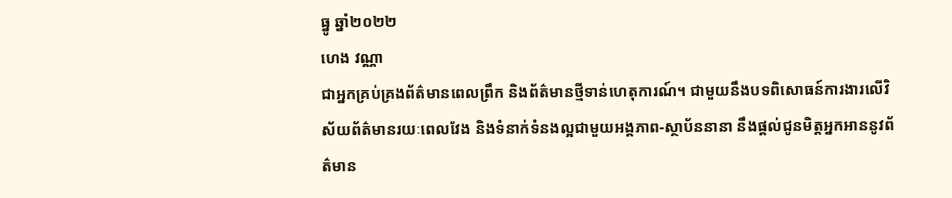ធ្នូ ឆ្នាំ២០២២
ហេង វណ្ណា
ជាអ្នកគ្រប់គ្រងព័ត៌មានពេលព្រឹក និងព័ត៌មានថ្មីទាន់ហេតុការណ៍។ ជាមួយនឹងបទពិសោធន៍ការងារលើវិស័យព័ត៌មានរយៈពេលវែង និងទំនាក់ទំនងល្អជាមួយអង្គភាព-ស្ថាប័ននានា នឹងផ្ដល់ជូនមិត្តអ្នកអាននូវព័ត៌មាន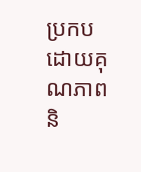ប្រកបដោយគុណភាព និ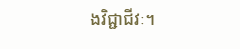ងវិជ្ជាជីវៈ។